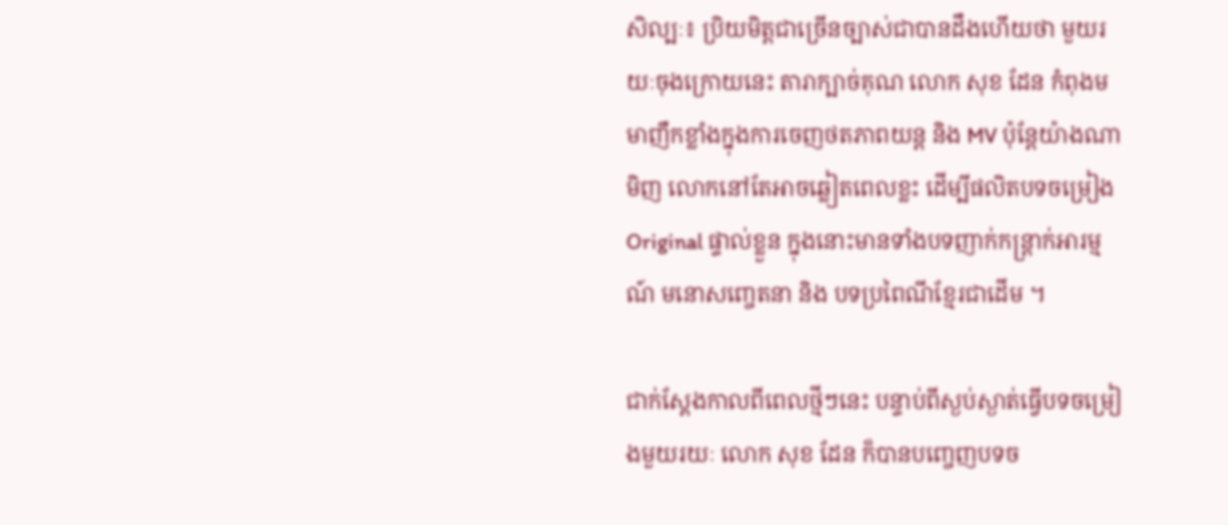សិល្បៈ៖ ប្រិយមិត្តជាច្រើនច្បាស់ជាបានដឹងហើយថា មួយរយៈចុងក្រោយនេះ តារាក្បាច់គុណ លោក សុខ ដែន កំពុងមមាញឹកខ្លាំងក្នុងការចេញថតភាពយន្ត និង MV ប៉ុន្តែយ៉ាងណាមិញ លោកនៅតែអាចឆ្លៀតពេលខ្លះ ដើម្បីផលិតបទចម្រៀង Original ផ្ទាល់ខ្លួន ក្នុងនោះមានទាំងបទញាក់កន្ត្រាក់អារម្មណ៍ មនោសញ្ចេតនា និង បទប្រពៃណីខ្មែរជាដើម ។

ជាក់ស្ដែងកាលពីពេលថ្មីៗនេះ បន្ទាប់ពីស្ងប់ស្ងាត់ធ្វើបទចម្រៀងមួយរយៈ លោក សុខ ដែន ក៏បានបញ្ចេញបទច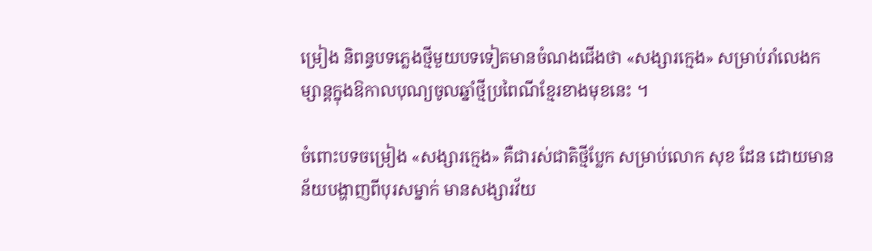ម្រៀង និពន្ធបទភ្លេងថ្មីមួយបទទៀតមានចំណងជើងថា «សង្សារក្មេង» សម្រាប់រាំលេងកម្សាន្តក្នុងឱកាលបុណ្យចូលឆ្នាំថ្មីប្រពៃណីខ្មែរខាងមុខនេះ ។

ចំពោះបទចម្រៀង «សង្សារក្មេង» គឺជារស់ជាតិថ្មីប្លែក សម្រាប់លោក សុខ ដែន ដោយមានន័យបង្ហាញពីបុរសម្នាក់ មានសង្សារវ័យ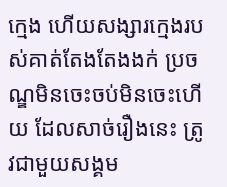ក្មេង ហើយសង្សារក្មេងរបស់គាត់តែងតែងងក់ ប្រចណ្ឌមិនចេះចប់មិនចេះហើយ ដែលសាច់រឿងនេះ ត្រូវជាមួយសង្គម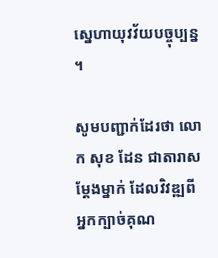ស្នេហាយុវវ័យបច្ចុប្បន្ន ។

សូមបញ្ជាក់ដែរថា លោក សុខ ដែន ជាតារាសម្ដែងម្នាក់ ដែលវិវឌ្ឍពីអ្នកក្បាច់គុណ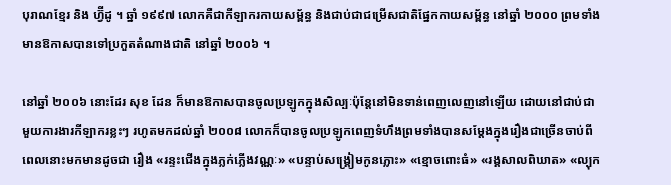បុរាណខ្មែរ និង ហ្វ៊ីដូ ។ ឆ្នាំ ១៩៩៧ លោកគឺជាកីឡាករកាយសម្ព័ន្ធ និងជាប់ជាជម្រើសជាតិផ្នែកកាយសម្ព័ន្ធ នៅឆ្នាំ ២០០០ ព្រមទាំងមានឱកាសបានទៅប្រកួតតំណាងជាតិ នៅឆ្នាំ ២០០៦ ។

នៅឆ្នាំ ២០០៦ នោះដែរ សុខ ដែន ក៏មានឱកាសបានចូលប្រឡូកក្នុងសិល្បៈប៉ុន្តែនៅមិនទាន់ពេញលេញនៅឡើយ ដោយនៅជាប់ជាមួយការងារកីឡាករខ្លះៗ រហូតមកដល់ឆ្នាំ ២០០៨ លោកក៏បានចូលប្រឡូកពេញទំហឹងព្រមទាំងបានសម្ដែងក្នុងរឿងជាច្រើនចាប់ពីពេលនោះមកមានដូចជា រឿង «រន្ទះជើងក្នុងភ្លក់ភ្លើងវណ្ណៈ» «បន្ទាប់សង្គ្រៀមកូនភ្លោះ» «ខ្មោចពោះធំ» «រង្គសាលពិឃាត» «ល្បុក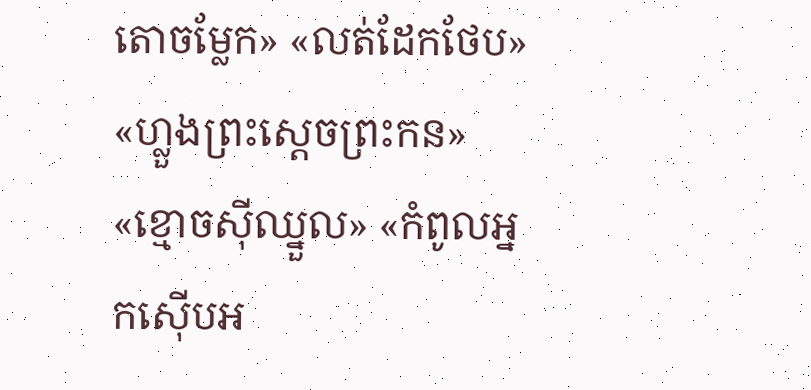តោចម្លែក» «លត់ដែកថែប» «ហ្លួងព្រះស្ដេចព្រះកន» «ខ្មោចស៊ីឈ្នួល» «កំពូលអ្នកស៊ើបអ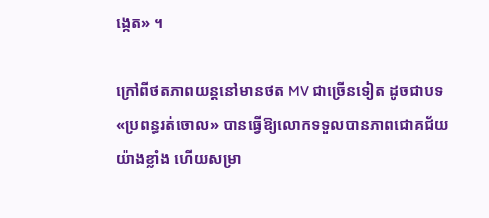ង្កេត» ។

ក្រៅពីថតភាពយន្តនៅមានថត MV ជាច្រើនទៀត ដូចជាបទ «ប្រពន្ធរត់ចោល» បានធ្វើឱ្យលោកទទួលបានភាពជោគជ័យយ៉ាងខ្លាំង ហើយសម្រា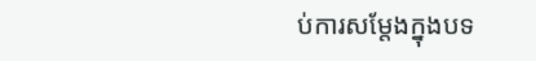ប់ការសម្ដែងក្នុងបទ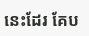នេះដែរ គែប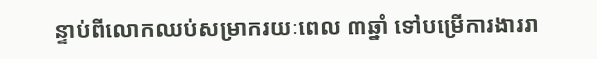ន្ទាប់ពីលោកឈប់សម្រាករយៈពេល ៣ឆ្នាំ ទៅបម្រើការងាររា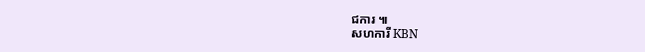ជការ ៕
សហការី KBN